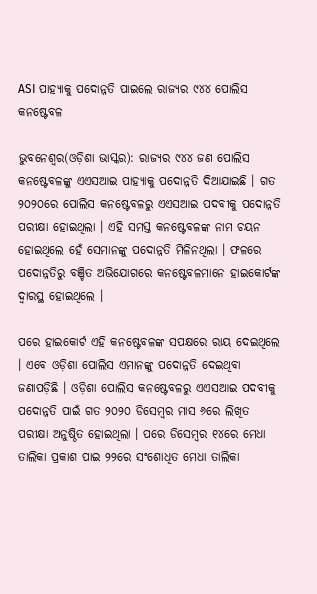ASI ପାହ୍ୟାକୁ ପଦୋନ୍ନତି ପାଇଲେ ରାଜ୍ୟର ୯୪୪ ପୋଲିସ କନଷ୍ଟେବଳ

ଭୁବନେଶ୍ୱର(ଓଡ଼ିଶା ଭାସ୍କର): ରାଜ୍ୟର ୯୪୪ ଜଣ ପୋଲିସ କନଷ୍ଟେବଳଙ୍କୁ ଏଏସଆଇ ପାହ୍ୟାକୁ ପଦୋନ୍ନତି ଦିଆଯାଇଛି । ଗତ ୨୦୨୦ରେ ପୋଲିସ କନଷ୍ଟେବଳରୁ ଏଏସଆଇ ପଦବୀକୁ ପଦୋନ୍ନତି ପରୀକ୍ଷା ହୋଇଥିଲା । ଏହି ସମସ୍ତ କନଷ୍ଟେବଳଙ୍କ ନାମ ଚୟନ ହୋଇଥିଲେ ହେଁ ସେମାନଙ୍କୁ ପଦୋନ୍ନତି ମିଳିନଥିଲା । ଫଳରେ ପଦୋନ୍ନତିରୁ ବଞ୍ଚିତ ଅଭିଯୋଗରେ କନଷ୍ଟେବଳମାନେ ହାଇକୋର୍ଟଙ୍କ ଦ୍ୱାରସ୍ଥ ହୋଇଥିଲେ ।

ପରେ ହାଇକୋର୍ଟ ଏହି କନଷ୍ଟେବଳଙ୍କ ସପକ୍ଷରେ ରାୟ ଦେଇଥିଲେ । ଏବେ ଓଡ଼ିଶା ପୋଲିସ ଏମାନଙ୍କୁ ପଦୋନ୍ନତି ଦେଇଥିବା ଜଣାପଡ଼ିଛି । ଓଡ଼ିଶା ପୋଲିସ କନଷ୍ଟେବଳରୁ ଏଏସଆଇ ପଦବୀକୁ ପଦୋନ୍ନତି ପାଇଁ ଗତ ୨୦୨୦ ଡିସେମ୍ବର ମାସ ୬ରେ ଲିଖିତ ପରୀକ୍ଷା ଅନୁଷ୍ଠିତ ହୋଇଥିଲା । ପରେ ଡିସେମ୍ବର ୧୪ରେ ମେଧା ତାଲିକା ପ୍ରକାଶ ପାଇ ୨୨ରେ ସଂଶୋଧିତ ମେଧା ତାଲିକା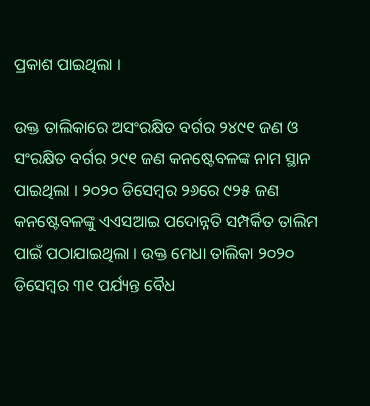ପ୍ରକାଶ ପାଇଥିଲା ।

ଉକ୍ତ ତାଲିକାରେ ଅସଂରକ୍ଷିତ ବର୍ଗର ୨୪୯୧ ଜଣ ଓ ସଂରକ୍ଷିତ ବର୍ଗର ୨୯୧ ଜଣ କନଷ୍ଟେବଳଙ୍କ ନାମ ସ୍ଥାନ ପାଇଥିଲା । ୨୦୨୦ ଡିସେମ୍ବର ୨୬ରେ ୯୨୫ ଜଣ କନଷ୍ଟେବଳଙ୍କୁ ଏଏସଆଇ ପଦୋନ୍ନତି ସମ୍ପର୍କିତ ତାଲିମ ପାଇଁ ପଠାଯାଇଥିଲା । ଉକ୍ତ ମେଧା ତାଲିକା ୨୦୨୦ ଡିସେମ୍ବର ୩୧ ପର୍ଯ୍ୟନ୍ତ ବୈଧ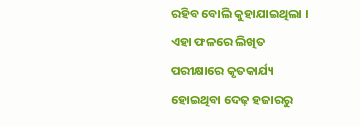ରହିବ ବୋଲି କୁହାଯାଇଥିଲା । ଏହା ଫଳରେ ଲିଖିତ ପରୀକ୍ଷାରେ କୃତକାର୍ଯ୍ୟ ହୋଇଥିବା ଦେଢ଼ ହଜାରରୁ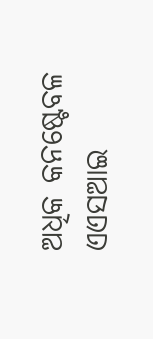ଅଧିକ କନଷ୍ଟେବଳ ଏଏସଆଇ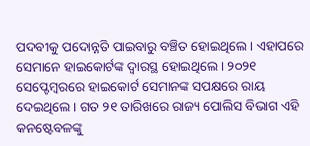ପଦବୀକୁ ପଦୋନ୍ନତି ପାଇବାରୁ ବଞ୍ଚିତ ହୋଇଥିଲେ । ଏହାପରେ ସେମାନେ ହାଇକୋର୍ଟଙ୍କ ଦ୍ୱାରସ୍ଥ ହୋଇଥିଲେ । ୨୦୨୧ ସେପ୍ଟେମ୍ବରରେ ହାଇକୋର୍ଟ ସେମାନଙ୍କ ସପକ୍ଷରେ ରାୟ ଦେଇଥିଲେ । ଗତ ୨୧ ତାରିଖରେ ରାଜ୍ୟ ପୋଲିସ ବିଭାଗ ଏହି କନଷ୍ଟେବଳଙ୍କୁ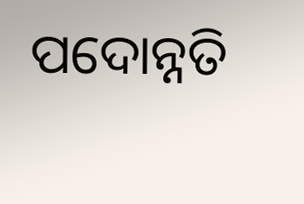ପଦୋନ୍ନତି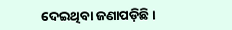ଦେଇଥିବା ଜଣାପଡ଼ିଛି ।